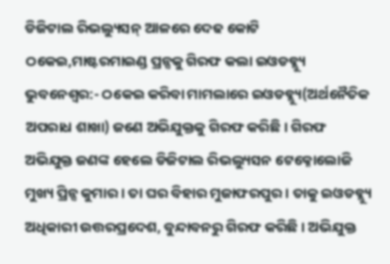ଡିଜିଟାଲ ରିଭଲ୍ୟୁସନ୍ ଆଳରେ ଦେଢ କୋଟି ଠକେଇ,ମାଷ୍ଟରମାଇଣ୍ଡ ପ୍ରନ୍ସକୁ ଗିରଫ କଲା ଇଓଡବ୍ଲ୍ୟୁ
ଭୁବନେଶ୍ୱର:- ଠକେଇ କରିବା ମାମଲାରେ ଇଓଡବ୍ଲ୍ୟୁ(ଅର୍ଥନୈତିକ ଅପରାଧ ଶାଖା) ଜଣେ ଅଭିଯୁକ୍ତକୁ ଗିରଫ କରିଛି । ଗିରଫ ଅଭିଯୁକ୍ତ ଜଣଙ୍କ ହେଲେ ଡିଜିଟାଲ ରିଭଲ୍ୟୁସନ ଟେକ୍ନୋଲୋଜି ମୁଖ୍ୟ ପ୍ରିନ୍ସ କୁମାର । ତା ଘର ବିହାର ମୁଜାଫରପୁର । ତାକୁ ଇଓଡବ୍ଲ୍ୟୁ ଅଧିକାରୀ ଉତ୍ତରପ୍ରଦେଶ, ବୁନ୍ଦାବନରୁ ଗିରଫ କରିଛି । ଅଭିଯୁକ୍ତ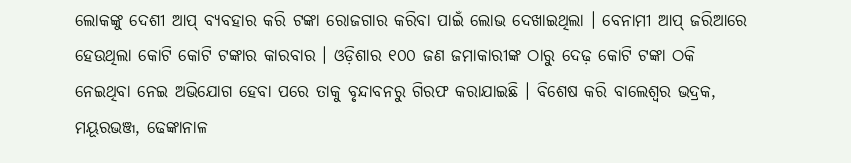ଲୋକଙ୍କୁ ଦେଶୀ ଆପ୍ ବ୍ୟବହାର କରି ଟଙ୍କା ରୋଜଗାର କରିବା ପାଇଁ ଲୋଭ ଦେଖାଇଥିଲା । ବେନାମୀ ଆପ୍ ଜରିଆରେ ହେଉଥିଲା କୋଟି କୋଟି ଟଙ୍କାର କାରବାର । ଓଡ଼ିଶାର ୧୦୦ ଜଣ ଜମାକାରୀଙ୍କ ଠାରୁ ଦେଢ଼ କୋଟି ଟଙ୍କା ଠକି ନେଇଥିବା ନେଇ ଅଭିଯୋଗ ହେବା ପରେ ତାକୁ ବୃନ୍ଦାବନରୁ ଗିରଫ କରାଯାଇଛି । ବିଶେଷ କରି ବାଲେଶ୍ୱର ଭଦ୍ରକ, ମୟୂରଭଞ୍ଜ, ଢେଙ୍କାନାଳ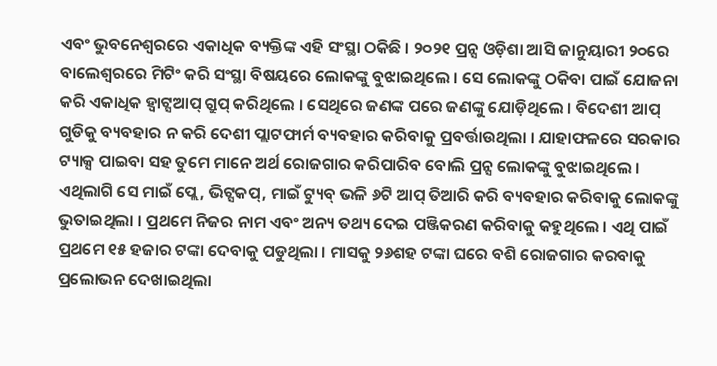ଏବଂ ଭୁବନେଶ୍ୱରରେ ଏକାଧିକ ବ୍ୟକ୍ତିଙ୍କ ଏହି ସଂସ୍ଥା ଠକିଛି । ୨୦୨୧ ପ୍ରନ୍ସ ଓଡ଼ିଶା ଆସି ଜାନୁୟାରୀ ୨୦ରେ ବାଲେଶ୍ୱରରେ ମିଟିଂ କରି ସଂସ୍ଥା ବିଷୟରେ ଲୋକଙ୍କୁ ବୁଝାଇଥିଲେ । ସେ ଲୋକଙ୍କୁ ଠକିବା ପାଇଁ ଯୋଜନା କରି ଏକାଧିକ ହ୍ୱାଟ୍ସଆପ୍ ଗ୍ରୁପ୍ କରିଥିଲେ । ସେଥିରେ ଜଣଙ୍କ ପରେ ଜଣଙ୍କୁ ଯୋଡ଼ିଥିଲେ । ବିଦେଶୀ ଆପ୍ ଗୁଡିକୁ ବ୍ୟବହାର ନ କରି ଦେଶୀ ପ୍ଲାଟଫାର୍ମ ବ୍ୟବହାର କରିବାକୁ ପ୍ରବର୍ତ୍ତାଉଥିଲା । ଯାହାଫଳରେ ସରକାର ଟ୍ୟାକ୍ସ ପାଇବା ସହ ତୁମେ ମାନେ ଅର୍ଥ ରୋଜଗାର କରିପାରିବ ବୋଲି ପ୍ରନ୍ସ ଲୋକଙ୍କୁ ବୁଝାଇଥିଲେ । ଏଥିଲାଗି ସେ ମାଇଁ ପ୍ଲେ, ଭିଟ୍ସକପ୍, ମାଇଁ ଟ୍ୟୁବ୍ ଭଳି ୬ଟି ଆପ୍ ତିଆରି କରି ବ୍ୟବହାର କରିବାକୁ ଲୋକଙ୍କୁ ଭୁତାଇଥିଲା । ପ୍ରଥମେ ନିଜର ନାମ ଏବଂ ଅନ୍ୟ ତଥ୍ୟ ଦେଇ ପଞ୍ଜିକରଣ କରିବାକୁ କହୁଥିଲେ । ଏଥି ପାଇଁ ପ୍ରଥମେ ୧୫ ହଜାର ଟଙ୍କା ଦେବାକୁ ପଡୁଥିଲା । ମାସକୁ ୨୬ଶହ ଟଙ୍କା ଘରେ ବଶି ରୋଜଗାର କରବାକୁ ପ୍ରଲୋଭନ ଦେଖାଇଥିଲା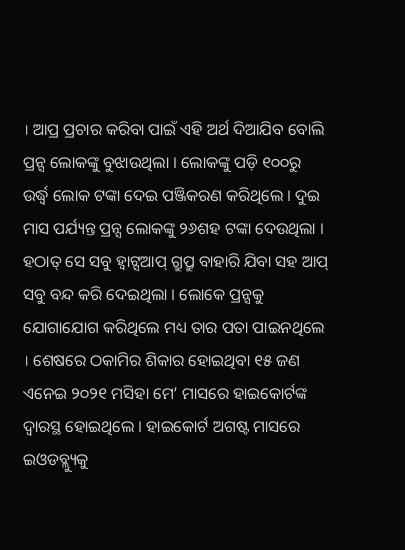। ଆପ୍ର ପ୍ରଚାର କରିବା ପାଇଁ ଏହି ଅର୍ଥ ଦିଆଯିବ ବୋଲି ପ୍ରନ୍ସ ଲୋକଙ୍କୁ ବୁଝାଉଥିଲା । ଲୋକଙ୍କୁ ପଡ଼ି ୧୦୦ରୁ ଉର୍ଦ୍ଧ୍ୱ ଲୋକ ଟଙ୍କା ଦେଇ ପଞ୍ଜିକରଣ କରିଥିଲେ । ଦୁଇ ମାସ ପର୍ଯ୍ୟନ୍ତ ପ୍ରନ୍ସ ଲୋକଙ୍କୁ ୨୬ଶହ ଟଙ୍କା ଦେଉଥିଲା । ହଠାତ୍ ସେ ସବୁ ହ୍ୱାଟ୍ସଆପ୍ ଗ୍ରୁପ୍ରୁ ବାହାରି ଯିବା ସହ ଆପ୍ ସବୁ ବନ୍ଦ କରି ଦେଇଥିଲା । ଲୋକେ ପ୍ରନ୍ସକୁ ଯୋଗାଯୋଗ କରିଥିଲେ ମଧ୍ୟ ତାର ପତା ପାଇନଥିଲେ । ଶେଷରେ ଠକାମିର ଶିକାର ହୋଇଥିବା ୧୫ ଜଣ ଏନେଇ ୨୦୨୧ ମସିହା ମେ’ ମାସରେ ହାଇକୋର୍ଟଙ୍କ ଦ୍ୱାରସ୍ଥ ହୋଇଥିଲେ । ହାଇକୋର୍ଟ ଅଗଷ୍ଟ ମାସରେ ଇଓଡବ୍ଲ୍ୟୁକୁ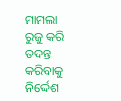ମାମଲା ରୁଜୁ କରି ତଦନ୍ତ କରିବାକୁ ନିର୍ଦ୍ଦେଶ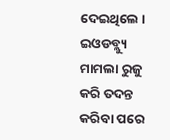ଦେଇଥିଲେ । ଇଓଡବ୍ଲ୍ୟୁ ମାମଲା ରୁଜୁ କରି ତଦନ୍ତ କରିବା ପରେ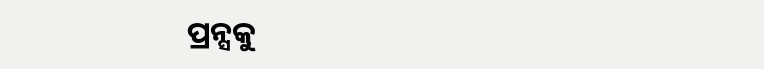ପ୍ରନ୍ସକୁ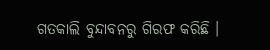ଗତକାଲି ବୁନ୍ଦାବନରୁ ଗିରଫ କରିଛି ।